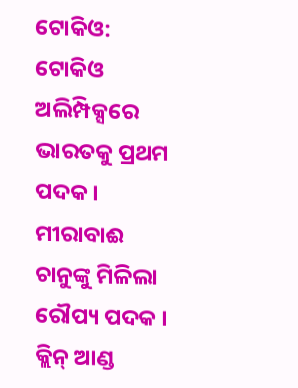ଟୋକିଓ: ଟୋକିଓ ଅଲିମ୍ପିକ୍ସରେ ଭାରତକୁ ପ୍ରଥମ ପଦକ । ମୀରାବାଈ ଚାନୁଙ୍କୁ ମିଳିଲା ରୌପ୍ୟ ପଦକ । କ୍ଲିନ୍ ଆଣ୍ଡ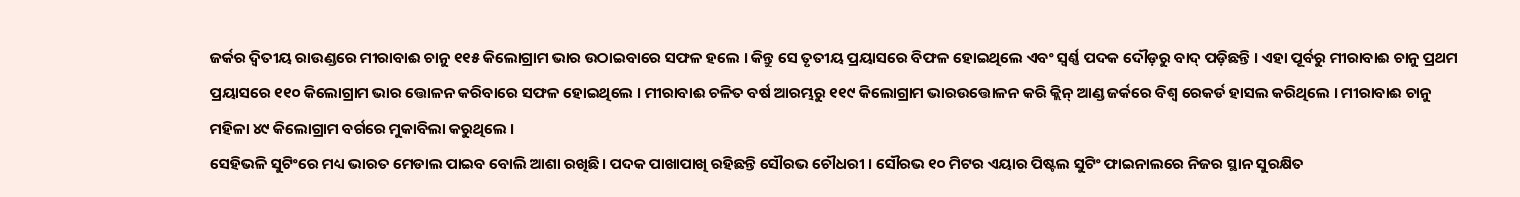ଜର୍କର ଦ୍ୱିତୀୟ ରାଉଣ୍ଡରେ ମୀରାବାଈ ଚାନୁ ୧୧୫ କିଲୋଗ୍ରାମ ଭାର ଉଠାଇବାରେ ସଫଳ ହଲେ । କିନ୍ତୁ ସେ ତୃତୀୟ ପ୍ରୟାସରେ ବିଫଳ ହୋଇଥିଲେ ଏବଂ ସ୍ୱର୍ଣ୍ଣ ପଦକ ଦୌଡ଼ରୁ ବାଦ୍ ପଡ଼ିଛନ୍ତି । ଏହା ପୂର୍ବରୁ ମୀରାବାଈ ଚାନୁ ପ୍ରଥମ ପ୍ରୟାସରେ ୧୧୦ କିଲୋଗ୍ରାମ ଭାର ତ୍ତୋଳନ କରିବାରେ ସଫଳ ହୋଇଥିଲେ । ମୀରାବାଈ ଚଳିତ ବର୍ଷ ଆରମ୍ଭରୁ ୧୧୯ କିଲୋଗ୍ରାମ ଭାରଉତ୍ତୋଳନ କରି କ୍ଲିନ୍ ଆଣ୍ଡ ଜର୍କରେ ବିଶ୍ୱ ରେକର୍ଡ ହାସଲ କରିଥିଲେ । ମୀରାବାଈ ଚାନୁ ମହିଳା ୪୯ କିଲୋଗ୍ରାମ ବର୍ଗରେ ମୁକାବିଲା କରୁଥିଲେ ।
ସେହିଭଳି ସୁଟିଂରେ ମଧ୍ୟ ଭାରତ ମେଡାଲ ପାଇବ ବୋଲି ଆଶା ରଖିଛି । ପଦକ ପାଖାପାଖି ରହିଛନ୍ତି ସୌରଭ ଚୌଧରୀ । ସୌରଭ ୧୦ ମିଟର ଏୟାର ପିଷ୍ଟଲ ସୁଟିଂ ଫାଇନାଲରେ ନିଜର ସ୍ଥାନ ସୁରକ୍ଷିତ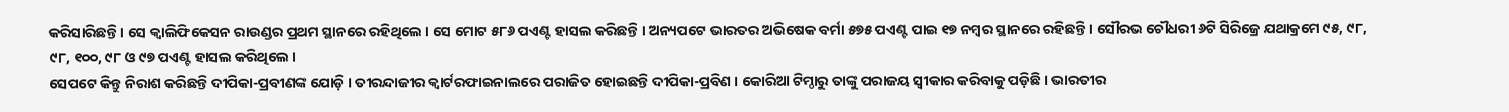କରିସାରିଛନ୍ତି । ସେ କ୍ୱାଲିଫିକେସନ ରାଉଣ୍ଡର ପ୍ରଥମ ସ୍ଥାନରେ ରହିଥିଲେ । ସେ ମୋଟ ୫୮୬ ପଏଣ୍ଟ ହାସଲ କରିଛନ୍ତି । ଅନ୍ୟପଟେ ଭାରତର ଅଭିଷେକ ବର୍ମା ୫୭୫ ପଏଣ୍ଟ ପାଇ ୧୭ ନମ୍ବର ସ୍ଥାନରେ ରହିଛନ୍ତି । ସୌରଭ ଚୌଧରୀ ୬ଟି ସିରିଜ୍ରେ ଯଥାକ୍ରମେ ୯୫, ୯୮, ୯୮, ୧୦୦, ୯୮ ଓ ୯୭ ପଏଣ୍ଟ ହାସଲ କରିଥିଲେ ।
ସେପଟେ କିନ୍ତୁ ନିରାଶ କରିଛନ୍ତି ଦୀପିକା-ପ୍ରବୀଣଙ୍କ ଯୋଡ଼ି । ତୀରନ୍ଦାଜୀର କ୍ୱାର୍ଟରଫାଇନାଲରେ ପରାଜିତ ହୋଇଛନ୍ତି ଦୀପିକା-ପ୍ରବିଣ । କୋରିଆ ଟିମ୍ଠାରୁ ତାଙ୍କୁ ପରାଜୟ ସ୍ୱୀକାର କରିବାକୁ ପଡ଼ିଛି । ଭାରତୀର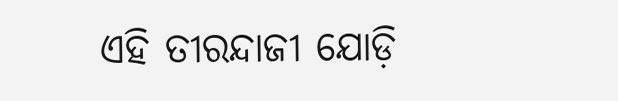ଏହି ତୀରନ୍ଦାଜୀ ଯୋଡ଼ି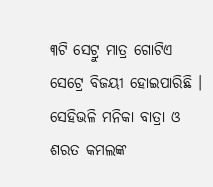୩ଟି ସେଟ୍ରୁ ମାତ୍ର ଗୋଟିଏ ସେଟ୍ରେ ବିଜୟୀ ହୋଇପାରିଛି ।
ସେହିଭଳି ମନିକା ବାତ୍ରା ଓ ଶରତ କମଲଙ୍କ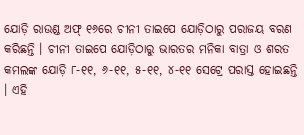ଯୋଡ଼ି ରାଉଣ୍ଡ ଅଫ୍ ୧୬ରେ ଚୀନୀ ତାଇପେ ଯୋଡ଼ିଠାରୁ ପରାଜୟ ବରଣ କରିଛନ୍ତି । ଚୀନୀ ତାଇପେ ଯୋଡ଼ିଠାରୁ ଭାରତର ମନିକା ବାତ୍ରା ଓ ଶରତ କମଲଙ୍କ ଯୋଡ଼ି ୮-୧୧, ୬-୧୧, ୫-୧୧, ୪-୧୧ ସେଟ୍ରେ ପରାସ୍ତ ହୋଇଛନ୍ତି । ଏହି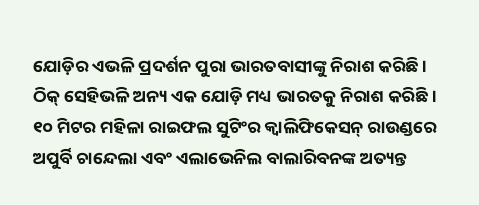ଯୋଡ଼ିର ଏଭଳି ପ୍ରଦର୍ଶନ ପୁରା ଭାରତବାସୀଙ୍କୁ ନିରାଶ କରିଛି ।
ଠିକ୍ ସେହିଭଳି ଅନ୍ୟ ଏକ ଯୋଡ଼ି ମଧ୍ୟ ଭାରତକୁ ନିରାଶ କରିଛି । ୧୦ ମିଟର ମହିଳା ରାଇଫଲ ସୁଟିଂର କ୍ୱାଲିଫିକେସନ୍ ରାଉଣ୍ଡରେ ଅପୁର୍ବି ଚାନ୍ଦେଲା ଏବଂ ଏଲାଭେନିଲ ବାଲାରିବନଙ୍କ ଅତ୍ୟନ୍ତ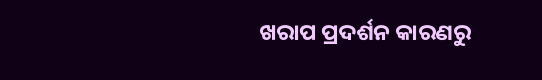ଖରାପ ପ୍ରଦର୍ଶନ କାରଣରୁ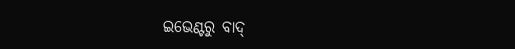ଇଭେଣ୍ଟରୁ ବାଦ୍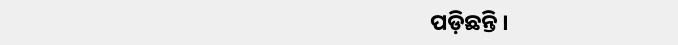ପଡ଼ିଛନ୍ତି ।